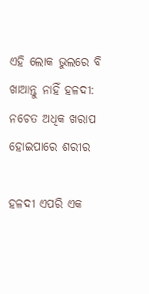ଏହି ଲୋକ ଭୁଲରେ ବି ଖାଆନ୍ତୁ ନାହିଁ ହଳଦୀ: ନଚେତ ଅଧିକ ଖରାପ ହୋଇପାରେ ଶରୀର

ହଳଦୀ ଏପରି ଏକ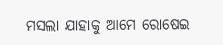ମସଲା ଯାହାକୁ ଆମେ ରୋଷେଇ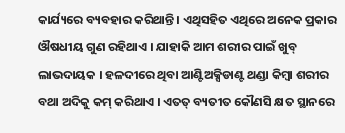କାର୍ଯ୍ୟରେ ବ୍ୟବହାର କରିଥାନ୍ତି । ଏଥିସହିତ ଏଥିରେ ଅନେକ ପ୍ରକାର ଔଷଧୀୟ ଗୁଣ ରହିଥାଏ । ଯାହାକି ଆମ ଶରୀର ପାଇଁ ଖୁବ୍ ଲାଭଦାୟକ । ହଳଦୀରେ ଥିବା ଆଣ୍ଟିଅକ୍ସିଡାଣ୍ଟ ଥଣ୍ଡା କିମ୍ବା ଶରୀର ବଥା ଅଦିକୁ କମ୍ କରିଥାଏ । ଏତତ୍ ବ୍ୟତୀତ କୌଣସି କ୍ଷତ ସ୍ଥାନରେ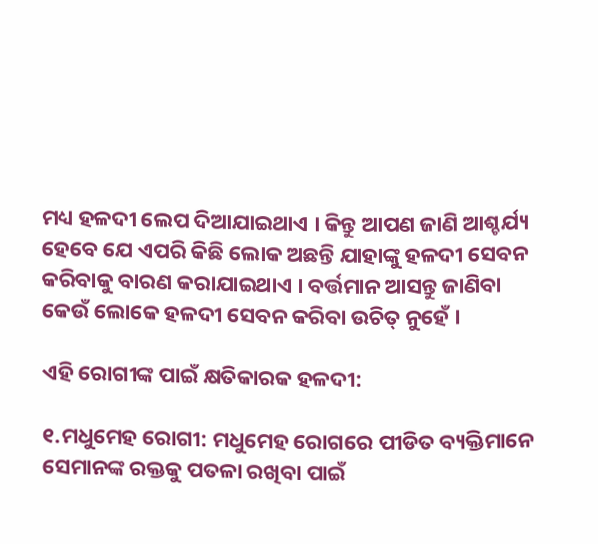ମଧ୍ୟ ହଳଦୀ ଲେପ ଦିଆଯାଇଥାଏ । କିନ୍ତୁ ଆପଣ ଜାଣି ଆଶ୍ଚର୍ଯ୍ୟ ହେବେ ଯେ ଏପରି କିଛି ଲୋକ ଅଛନ୍ତି ଯାହାଙ୍କୁ ହଳଦୀ ସେବନ କରିବାକୁ ବାରଣ କରାଯାଇଥାଏ । ବର୍ତ୍ତମାନ ଆସନ୍ତୁ ଜାଣିବା କେଉଁ ଲୋକେ ହଳଦୀ ସେବନ କରିବା ଉଚିତ୍ ନୁହେଁ ।

ଏହି ରୋଗୀଙ୍କ ପାଇଁ କ୍ଷତିକାରକ ହଳଦୀ:

୧.ମଧୁମେହ ରୋଗୀ: ମଧୁମେହ ରୋଗରେ ପୀଡିତ ବ୍ୟକ୍ତିମାନେ ସେମାନଙ୍କ ରକ୍ତକୁ ପତଳା ରଖିବା ପାଇଁ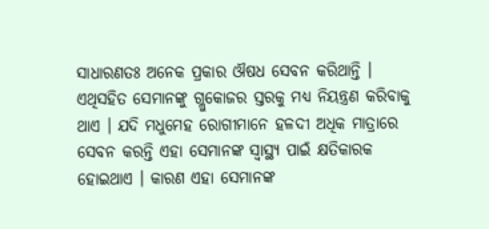ସାଧାରଣତଃ ଅନେକ ପ୍ରକାର ଔଷଧ ସେବନ କରିଥାନ୍ତି । ଏଥିସହିତ ସେମାନଙ୍କୁ ଗ୍ଲୁକୋଜର ସ୍ତରକୁ ମଧ୍ୟ ନିୟନ୍ତ୍ରଣ କରିବାକୁ ଥାଏ । ଯଦି ମଧୁମେହ ରୋଗୀମାନେ ହଳଦୀ ଅଧିକ ମାତ୍ରାରେ ସେବନ କରନ୍ତି ଏହା ସେମାନଙ୍କ ସ୍ୱାସ୍ଥ୍ୟ ପାଇଁ କ୍ଷତିକାରକ ହୋଇଥାଏ । କାରଣ ଏହା ସେମାନଙ୍କ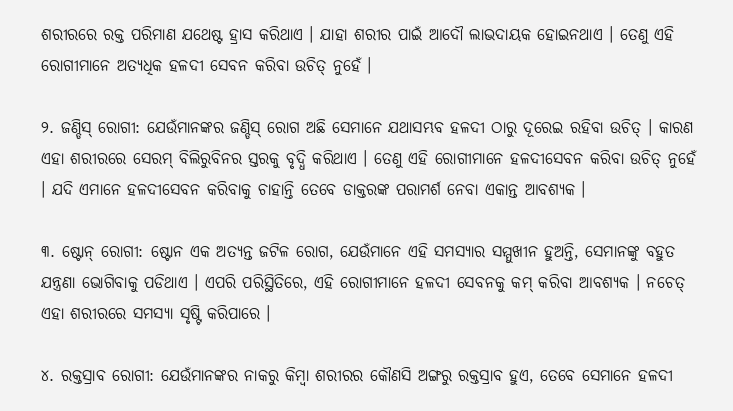ଶରୀରରେ ରକ୍ତ ପରିମାଣ ଯଥେଷ୍ଟ ହ୍ରାସ କରିଥାଏ । ଯାହା ଶରୀର ପାଇଁ ଆଦୌ ଲାଭଦାୟକ ହୋଇନଥାଏ । ତେଣୁ ଏହି ରୋଗୀମାନେ ଅତ୍ୟଧିକ ହଳଦୀ ସେବନ କରିବା ଉଚିତ୍ ନୁହେଁ ।

୨. ଜଣ୍ଡିସ୍ ରୋଗୀ: ଯେଉଁମାନଙ୍କର ଜଣ୍ଡିସ୍ ରୋଗ ଅଛି ସେମାନେ ଯଥାସମ୍ଭବ ହଳଦୀ ଠାରୁ ଦୂରେଇ ରହିବା ଉଚିତ୍ । କାରଣ ଏହା ଶରୀରରେ ସେରମ୍ ବିଲିରୁବିନର ସ୍ତରକୁ ବୃଦ୍ଧି କରିଥାଏ । ତେଣୁ ଏହି ରୋଗୀମାନେ ହଳଦୀସେବନ କରିବା ଉଚିତ୍ ନୁହେଁ । ଯଦି ଏମାନେ ହଳଦୀସେବନ କରିବାକୁ ଚାହାନ୍ତି ତେବେ ଡାକ୍ତରଙ୍କ ପରାମର୍ଶ ନେବା ଏକାନ୍ତ ଆବଶ୍ୟକ ।

୩. ଷ୍ଟୋନ୍ ରୋଗୀ: ଷ୍ଟୋନ ଏକ ଅତ୍ୟନ୍ତ ଜଟିଳ ରୋଗ, ଯେଉଁମାନେ ଏହି ସମସ୍ୟାର ସମ୍ମୁଖୀନ ହୁଅନ୍ତି, ସେମାନଙ୍କୁ ବହୁତ ଯନ୍ତ୍ରଣା ଭୋଗିବାକୁ ପଡିଥାଏ । ଏପରି ପରିସ୍ଥିତିରେ, ଏହି ରୋଗୀମାନେ ହଳଦୀ ସେବନକୁ କମ୍ କରିବା ଆବଶ୍ୟକ । ନଚେତ୍ ଏହା ଶରୀରରେ ସମସ୍ୟା ସୃଷ୍ଟି କରିପାରେ ।

୪. ରକ୍ତସ୍ରାବ ରୋଗୀ: ଯେଉଁମାନଙ୍କର ନାକରୁ କିମ୍ବା ଶରୀରର କୌଣସି ଅଙ୍ଗରୁ ରକ୍ତସ୍ରାବ ହୁଏ, ତେବେ ସେମାନେ ହଳଦୀ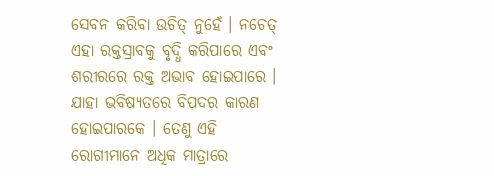ସେବନ କରିବା ଉଚିତ୍ ନୁହେଁ । ନଚେତ୍ ଏହା ରକ୍ତସ୍ରାବକୁ ବୃଦ୍ଧି କରିପାରେ ଏବଂ ଶରୀରରେ ରକ୍ତ ଅଭାବ ହୋଇପାରେ । ଯାହା ଭବିଷ୍ୟତରେ ବିପଦର କାରଣ ହୋଇପାରକେ । ତେଣୁ ଏହି ରୋଗୀମାନେ ଅଧିକ ମାତ୍ରାରେ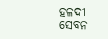ହଳଦୀ ସେବନ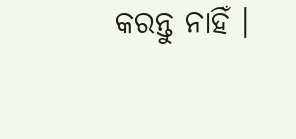କରନ୍ତୁ ନାହିଁ ।